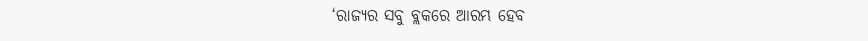‘ରାଜ୍ଯର ସବୁ ବ୍ଲକରେ ଆରମ୍ଭ ହେବ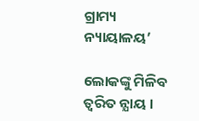ଗ୍ରାମ୍ୟ ନ୍ୟାୟାଳୟ’

ଲୋକଙ୍କୁ ମିଳିବ ତ୍ବରିତ ନ୍ଯାୟ ।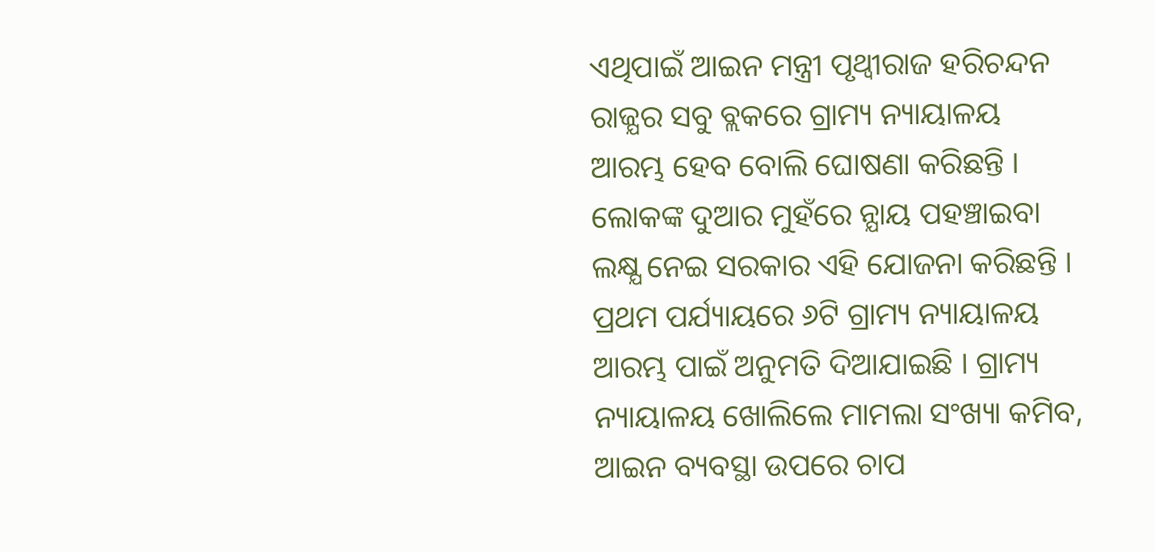ଏଥିପାଇଁ ଆଇନ ମନ୍ତ୍ରୀ ପୃଥ୍ଵୀରାଜ ହରିଚନ୍ଦନ ରାଜ୍ଯର ସବୁ ବ୍ଲକରେ ଗ୍ରାମ୍ୟ ନ୍ୟାୟାଳୟ ଆରମ୍ଭ ହେବ ବୋଲି ଘୋଷଣା କରିଛନ୍ତି । ଲୋକଙ୍କ ଦୁଆର ମୁହଁରେ ନ୍ଯାୟ ପହଞ୍ଚାଇବା ଲକ୍ଷ୍ଯ ନେଇ ସରକାର ଏହି ଯୋଜନା କରିଛନ୍ତି । ପ୍ରଥମ ପର୍ଯ୍ୟାୟରେ ୬ଟି ଗ୍ରାମ୍ୟ ନ୍ୟାୟାଳୟ ଆରମ୍ଭ ପାଇଁ ଅନୁମତି ଦିଆଯାଇଛି । ଗ୍ରାମ୍ୟ ନ୍ୟାୟାଳୟ ଖୋଲିଲେ ମାମଲା ସଂଖ୍ୟା କମିବ, ଆଇନ ବ୍ୟବସ୍ଥା ଉପରେ ଚାପ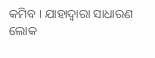କମିବ । ଯାହାଦ୍ୱାରା ସାଧାରଣ ଲୋକ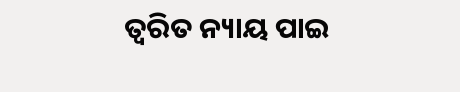ତ୍ୱରିତ ନ୍ୟାୟ ପାଇ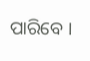ପାରିବେ ।